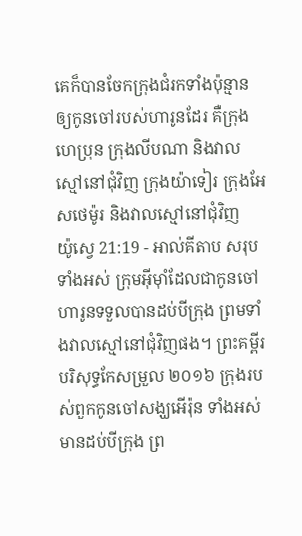គេក៏បានចែកក្រុងជំរកទាំងប៉ុន្មាន ឲ្យកូនចៅរបស់ហារូនដែរ គឺក្រុងហេប្រុន ក្រុងលីបណា និងវាលស្មៅនៅជុំវិញ ក្រុងយ៉ាទៀរ ក្រុងអែសថេម៉ូរ និងវាលស្មៅនៅជុំវិញ
យ៉ូស្វេ 21:19 - អាល់គីតាប សរុបទាំងអស់ ក្រុមអ៊ីមុាំដែលជាកូនចៅហារូនទទួលបានដប់បីក្រុង ព្រមទាំងវាលស្មៅនៅជុំវិញផង។ ព្រះគម្ពីរបរិសុទ្ធកែសម្រួល ២០១៦ ក្រុងរបស់ពួកកូនចៅសង្ឃអើរ៉ុន ទាំងអស់មានដប់បីក្រុង ព្រ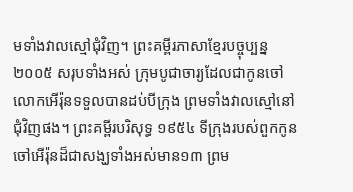មទាំងវាលស្មៅជុំវិញ។ ព្រះគម្ពីរភាសាខ្មែរបច្ចុប្បន្ន ២០០៥ សរុបទាំងអស់ ក្រុមបូជាចារ្យដែលជាកូនចៅលោកអើរ៉ុនទទួលបានដប់បីក្រុង ព្រមទាំងវាលស្មៅនៅជុំវិញផង។ ព្រះគម្ពីរបរិសុទ្ធ ១៩៥៤ ទីក្រុងរបស់ពួកកូនចៅអើរ៉ុនដ៏ជាសង្ឃទាំងអស់មាន១៣ ព្រម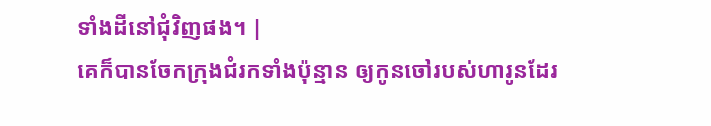ទាំងដីនៅជុំវិញផង។ |
គេក៏បានចែកក្រុងជំរកទាំងប៉ុន្មាន ឲ្យកូនចៅរបស់ហារូនដែរ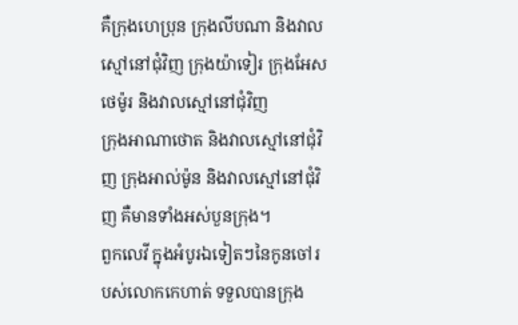គឺក្រុងហេប្រុន ក្រុងលីបណា និងវាលស្មៅនៅជុំវិញ ក្រុងយ៉ាទៀរ ក្រុងអែសថេម៉ូរ និងវាលស្មៅនៅជុំវិញ
ក្រុងអាណាថោត និងវាលស្មៅនៅជុំវិញ ក្រុងអាល់ម៉ូន និងវាលស្មៅនៅជុំវិញ គឺមានទាំងអស់បួនក្រុង។
ពួកលេវី ក្នុងអំបូរឯទៀតៗនៃកូនចៅរបស់លោកកេហាត់ ទទួលបានក្រុង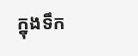ក្នុងទឹក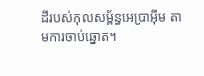ដីរបស់កុលសម្ព័ន្ធអេប្រាអ៊ីម តាមការចាប់ឆ្នោត។